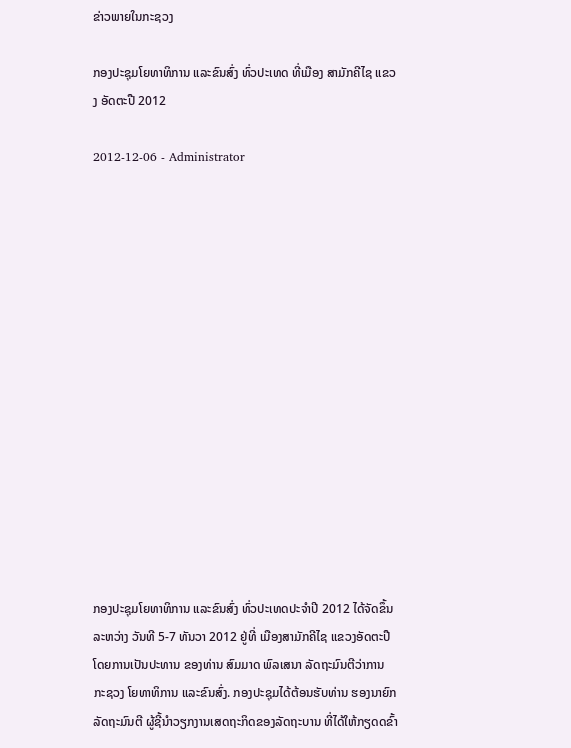ຂ່າວພາຍໃນກະຊວງ

ກອງປະຊຸມໂຍທາທິການ ແລະຂົນສົ່ງ ທົ່ວປະເທດ ທີ່ເມືອງ ສາມັກຄີໄຊ ແຂວງ ອັດຕະປື 2012

2012-12-06 - Administrator















ກອງປະຊຸມໂຍທາທິການ ແລະຂົນສົ່ງ ທົ່ວປະເທດປະຈຳປີ 2012 ໄດ້ຈັດຂຶ້ນລະຫວ່າງ ວັນທີ 5-7 ທັນວາ 2012 ຢູ່ທີ່ ເມືອງສາມັກຄີໄຊ ແຂວງອັດຕະປື ໂດຍການເປັນປະທານ ຂອງທ່ານ ສົມມາດ ພົລເສນາ ລັດຖະມົນຕີວ່າການ ກະຊວງ ໂຍທາທິການ ແລະຂົນສົ່ງ. ກອງປະຊຸມໄດ້ຕ້ອນຮັບທ່ານ ຮອງນາຍົກລັດຖະມົນຕີ ຜູ້ຊີ້ນຳວຽກງານເສດຖະກິດຂອງລັດຖະບານ ທີ່ໄດ້ໃຫ້ກຽດດຂົ້າ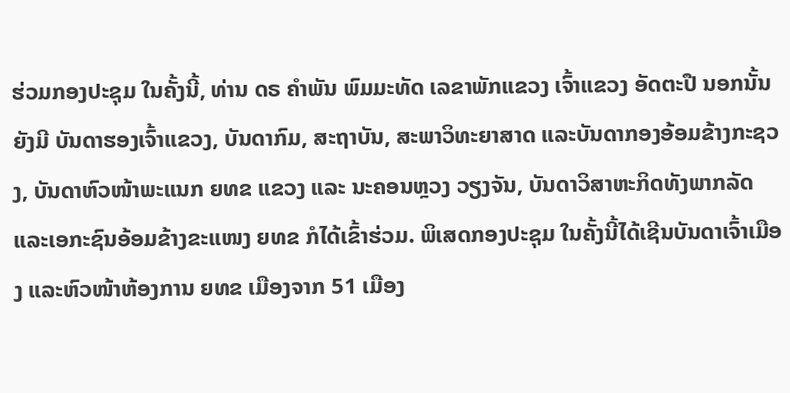ຮ່ວມກອງປະຊຸມ ໃນຄັ້ງນີ້, ທ່ານ ດຣ ຄຳພັນ ພົມມະທັດ ເລຂາພັກແຂວງ ເຈົ້າແຂວງ ອັດຕະປື ນອກນັ້ນຍັງມີ ບັນດາຮອງເຈົ້າແຂວງ, ບັນດາກົມ, ສະຖາບັນ, ສະພາວິທະຍາສາດ ແລະບັນດາກອງອ້ອມຂ້າງກະຊວງ, ບັນດາຫົວໜ້າພະແນກ ຍທຂ ແຂວງ ແລະ ນະຄອນຫຼວງ ວຽງຈັນ, ບັນດາວິສາຫະກິດທັງພາກລັດ ແລະເອກະຊົນອ້ອມຂ້າງຂະແໜງ ຍທຂ ກໍໄດ້ເຂົ້າຮ່ວມ. ພິເສດກອງປະຊຸມ ໃນຄັ້ງນີ້ໄດ້ເຊີນບັນດາເຈົ້າເມືອງ ແລະຫົວໜ້າຫ້ອງການ ຍທຂ ເມືອງຈາກ 51 ເມືອງ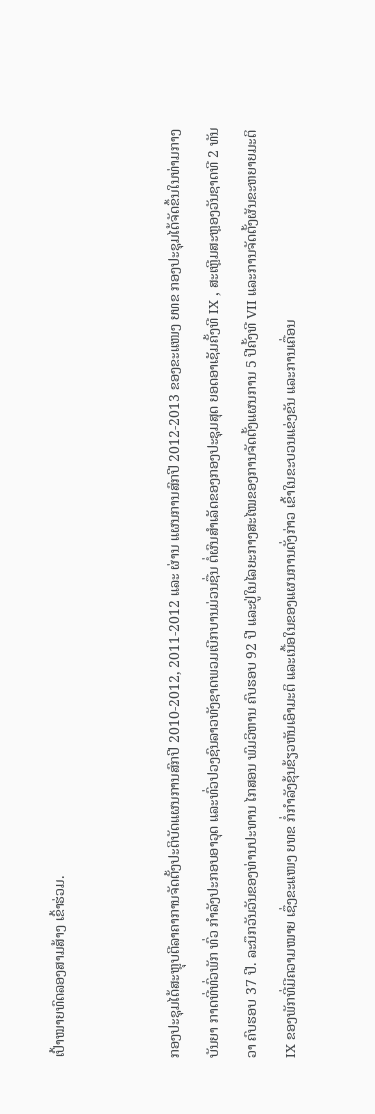ເປົ້າໝາຍທົດລອງສາມສ້າງ ເຂົ້າຮ່ວມ.


ກອງປະຊຸມໄດ້ສະຫຼຸບຕີລາຄາການຈັດຕັ້ງປະຕິບັດແຜນການສົກປີ 2010-2012, 2011-2012 ແລະ ຜ່ານ ແຜນການສົກປີ 2012-2013 ຂອງຂະແໜງ ຍທຂ ກອງປະຊຸມໄດ້ຈັດຂຶ້ນໃນທ່າມກາງບັນຍາ ກາດທີ່ທົ່ວພັກ ທົ່ວ ກຳລັງປະກອບອາວຸດ ແລະທົ່ວປວງຊົນລາວທັງຊາດພວມເບີກບານມ່ວນຊື່ນ ຕໍ່ຜົນສຳເລັດຂອງກອງປະຊຸມສຸດ ຍອດອາເຊັມຄັ້ງທີ IX , ສະເຫຼີມສະຫຼອງວັນຊາດທີ 2 ທັນວາ ຄົບຮອບ 37 ປີ. ລະນຶກວັນວັນຂອງທ່ານປະທານ ໄກສອນ ພົມວິຫານ ຄົບຮອບ 92 ປີ ແລະຢູ່ໃນໄລຍະກາງສະໄໝຂອງການຈັດຕັ້ງແຜນການ 5 ປີຄັ້ງທີ VII ແລະການຈັດຕັ້ງຜັນຂະຫຍາຍມະຕິ IX ຂອງພັກທີ່ມີຄວາມໝາຍ ເຊຶ່ງຂະແໜງ ຍທຂ ກໍ່ກຳລັງຂຸ້ນຂ້ຽວຫັນເອົາມະຕິ ແລະເນື້ອໃນຂອງແຜນການດັ່ງກ່າວ ເຂົ້າໃນຂະບວນແຂ່ງຂັນ ແລະການເຄື່ອນ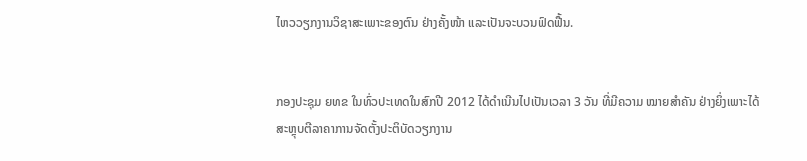ໄຫວວຽກງານວິຊາສະເພາະຂອງຕົນ ຢ່າງຄັ້ງໜ້າ ແລະເປັນຈະບວນຟົດຟື້ນ.


ກອງປະຊຸມ ຍທຂ ໃນທົ່ວປະເທດໃນສົກປີ 2012 ໄດ້ດຳເນີນໄປເປັນເວລາ 3 ວັນ ທີ່ມີຄວາມ ໝາຍສຳຄັນ ຢ່າງຍິ່ງເພາະໄດ້ສະຫຼຸບຕີລາຄາການຈັດຕັ້ງປະຕິບັດວຽກງານ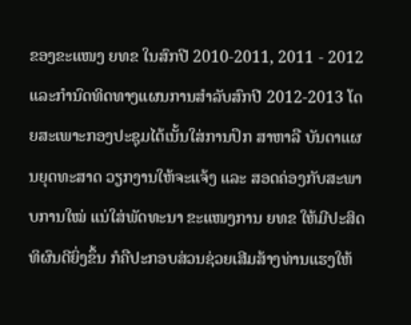ຂອງຂະແໜງ ຍທຂ ໃນສົກປີ 2010-2011, 2011 - 2012 ແລະກໍານົດທິດທາງແຜນການສໍາລັບສົກປີ 2012-2013 ໂດຍສະເພາະກອງປະຊຸມໄດ້ເນັ້ນໃສ່ການປຶກ ສາຫາລື ບັນດາແຜນຍຸດທະສາດ ວຽກງານໃຫ້ຈະແຈ້ງ ແລະ ສອດຄ່ອງກັບສະພາບການໃໝ່ ແນ່ໃສ່ພັດທະນາ ຂະແໜງການ ຍທຂ ໃຫ້ມີປະສິດທິຜົນດີຍິ່ງຂຶ້ນ ກໍຄືປະກອບສ່ວນຊ່ວຍເສີມສ້າງທ່ານແຮງໃຫ້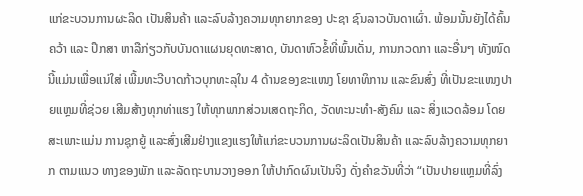ແກ່ຂະບວນການຜະລິດ ເປັນສິນຄ້າ ແລະລົບລ້າງຄວາມທຸກຍາກຂອງ ປະຊາ ຊົນລາວບັນດາເຜົ່າ. ພ້ອມນັ້ນຍັງໄດ້ຄົ້ນຄວ້າ ແລະ ປຶກສາ ຫາລືກ່ຽວກັບບັນດາແຜນຍຸດທະສາດ, ບັນດາຫົວຂໍ້ທີ່ພົ້ນເດັ່ນ, ການກວດກາ ແລະອື່ນໆ ທັງໜົດນີ້ແມ່ນເພື່ອແນ່ໃສ່ ເພີ້ມທະວີບາດກ້າວບຸກທະລຸໃນ 4 ດ້ານຂອງຂະແໜງ ໂຍທາທິການ ແລະຂົນສົ່ງ ທີ່ເປັນຂະແໜງປາຍແຫຼມທີ່ຊ່ວຍ ເສີມສ້າງທຸກທ່າແຮງ ໃຫ້ທຸກພາກສ່ວນເສດຖະກິດ, ວັດທະນະທຳ-ສັງຄົມ ແລະ ສິ່ງແວດລ້ອມ ໂດຍສະເພາະແມ່ນ ການຊຸກຍູ້ ແລະສົ່ງເສີມຢ່າງແຂງແຮງໃຫ້ແກ່ຂະບວນການຜະລິດເປັນສິນຄ້າ ແລະລົບລ້າງຄວາມທຸກຍາກ ຕາມແນວ ທາງຂອງພັກ ແລະລັດຖະບານວາງອອກ ໃຫ້ປາກົດຜົນເປັນຈິງ ດັ່ງຄຳຂວັນທີ່ວ່າ “ເປັນປາຍແຫຼມທີ່ລົ່ງ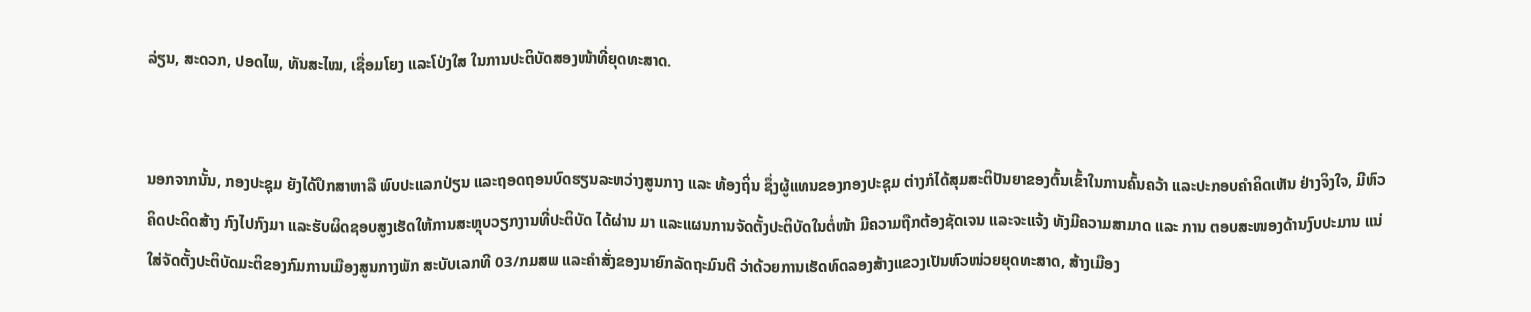ລ່ຽນ, ສະດວກ, ປອດໄພ, ທັນສະໄໝ, ເຊື່ອມໂຍງ ແລະໂປ່ງໃສ ໃນການປະຕິບັດສອງໜ້າທີ່ຍຸດທະສາດ.


ນອກຈາກນັ້ນ, ກອງປະຊຸມ ຍັງໄດ້ປຶກສາຫາລື ພົບປະແລກປ່ຽນ ແລະຖອດຖອນບົດຮຽນລະຫວ່າງສູນກາງ ແລະ ທ້ອງຖິ່ນ ຊຶ່ງຜູ້ແທນຂອງກອງປະຊຸມ ຕ່າງກໍໄດ້ສຸມສະຕິປັນຍາຂອງຕົ້ນເຂົ້າໃນການຄົ້ນຄວ້າ ແລະປະກອບຄຳຄິດເຫັນ ຢ່າງຈິງໃຈ, ມີຫົວຄິດປະດິດສ້າງ ກົງໄປກົງມາ ແລະຮັບຜິດຊອບສູງເຮັດໃຫ້ການສະຫຼຸບວຽກງານທີ່ປະຕິບັດ ໄດ້ຜ່ານ ມາ ແລະແຜນການຈັດຕັ້ງປະຕິບັດໃນຕໍ່ໜ້າ ມີຄວາມຖືກຕ້ອງຊັດເຈນ ແລະຈະແຈ້ງ ທັງມີຄວາມສາມາດ ແລະ ການ ຕອບສະໜອງດ້ານງົບປະມານ ແນ່ໃສ່ຈັດຕັ້ງປະຕິບັດມະຕິຂອງກົມການເມືອງສູນກາງພັກ ສະບັບເລກທີ 03/ກມສພ ແລະຄຳສັ່ງຂອງນາຍົກລັດຖະມົນຕີ ວ່າດ້ວຍການເຮັດທົດລອງສ້າງແຂວງເປັນຫົວໜ່ວຍຍຸດທະສາດ, ສ້າງເມືອງ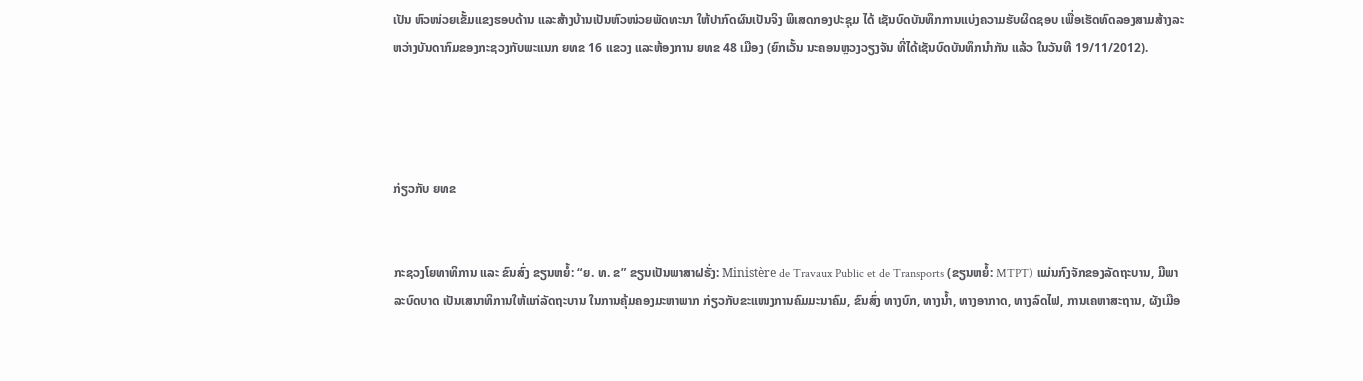ເປັນ ຫົວໜ່ວຍເຂັ້ມແຂງຮອບດ້ານ ແລະສ້າງບ້ານເປັນຫົວໜ່ວຍພັດທະນາ ໃຫ້ປາກົດຜົນເປັນຈິງ ພິເສດກອງປະຊຸມ ໄດ້ ເຊັນບົດບັນທຶກການແບ່ງຄວາມຮັບຜິດຊອບ ເພື່ອເຮັດທົດລອງສາມສ້າງລະຫວ່າງບັນດາກົມຂອງກະຊວງກັບພະແນກ ຍທຂ 16 ແຂວງ ແລະຫ້ອງການ ຍທຂ 48 ເມືອງ (ຍົກເວັ້ນ ນະຄອນຫຼວງວຽງຈັນ ທີ່ໄດ້ເຊັນບົດບັນທຶກນໍາກັນ ແລ້ວ ໃນວັນທີ 19/11/2012).




ກ່ຽວກັບ ຍທຂ


ກະຊວງໂຍທາທິການ ແລະ ຂົນສົ່ງ ຂຽນຫຍໍ້: “ຍ. ທ. ຂ” ຂຽນເປັນພາສາຝຣັ່ງ: Ministère de Travaux Public et de Transports (ຂຽນຫຍໍ້: MTPT) ແມ່ນກົງຈັກຂອງລັດຖະບານ, ມີພາລະບົດບາດ ເປັນເສນາທິການໃຫ້ແກ່ລັດຖະບານ ໃນການຄຸ້ມຄອງມະຫາພາກ ກ່ຽວກັບຂະແໜງການຄົມມະນາຄົມ, ຂົນສົ່ງ ທາງບົກ, ທາງນ້ຳ, ທາງອາກາດ, ທາງລົດໄຟ, ການເຄຫາສະຖານ, ຜັງເມືອ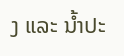ງ ແລະ ນ້ຳປະ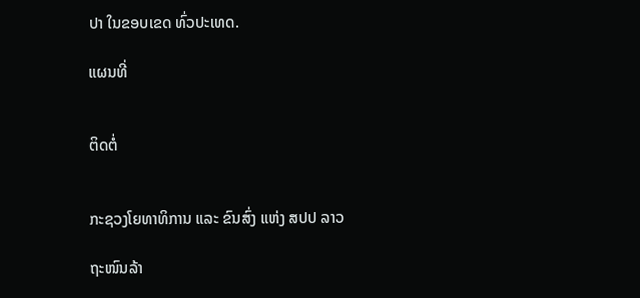ປາ ໃນຂອບເຂດ ທົ່ວປະເທດ.

ແຜນທີ່


ຕິດຕໍ່


ກະຊວງໂຍທາທິການ ແລະ ຂົນສົ່ງ ແຫ່ງ ສປປ ລາວ

ຖະໜົນລ້າ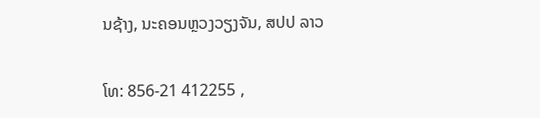ນຊ້າງ, ນະຄອນຫຼວງວຽງຈັນ, ສປປ ລາວ

ໂທ: 856-21 412255 ,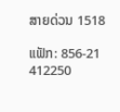ສາຍດ່ວນ 1518

ແຟັກ: 856-21 412250